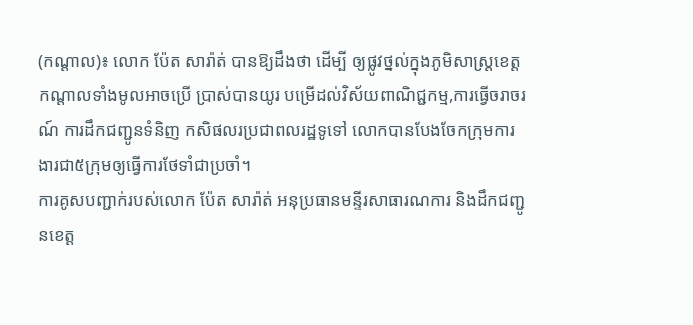(កណ្ដាល)៖ លោក ប៉ែត សារ៉ាត់ បានឱ្យដឹងថា ដើម្បី ឲ្យផ្លូវថ្នល់ក្នុងភូមិសាស្ត្រខេត្តកណ្តាលទាំងមូលអាចប្រើ ប្រាស់បានយូរ បម្រើដល់វិស័យពាណិជ្ជកម្ម,ការធ្វើចរាចរណ៍ ការដឹកជញ្ជូនទំនិញ កសិផលរប្រជាពលរដ្ឋទូទៅ លោកបានបែងចែកក្រុមការងារជា៥ក្រុមឲ្យធ្វើការថែទាំជាប្រចាំ។
ការគូសបញ្ជាក់របស់លោក ប៉ែត សារ៉ាត់ អនុប្រធានមន្ទីរសាធារណការ និងដឹកជញ្ជូនខេត្ត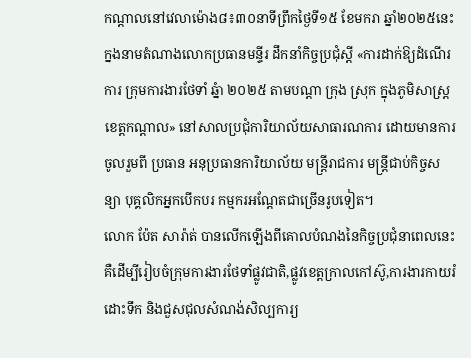កណ្ដាលនៅវេលាម៉ោង៨៖៣០នាទីព្រឹកថ្ងៃទី១៥ ខែមករា ឆ្នាំ២០២៥នេះ ក្នងនាមតំណាងលោកប្រធានមន្ទីរ ដឹកនាំកិច្ចប្រជុំស្តី «ការដាក់ឱ្យដំណើរការ ក្រុមការងារថែទាំ ឆ្នំា ២០២៥ តាមបណ្តា ក្រុង ស្រុក ក្នុងភូមិសាស្ត្រខេត្តកណ្តាល» នៅសាលប្រជុំការិយាល័យសាធារណការ ដោយមានការចូលរួមពី ប្រធាន អនុប្រធានការិយាល័យ មន្ត្រីរាជការ មន្ត្រីជាប់កិច្ចសន្យា បុគ្គលិកអ្នកបើកបរ កម្មករអណ្តែតជាច្រើនរូបទៀត។
លោក ប៉ែត សារ៉ាត់ បានលើកឡើងពីគោលបំណងនៃកិច្ចប្រជុំនាពេលនេះ គឺដើម្បីរៀបចំក្រុមការងារថែទាំផ្លូវជាតិ,ផ្លូវខេត្តក្រាលកៅស៊ូ,ការងារកាយរំដោះទឹក និងជួសជុលសំណង់សិល្បការ្យ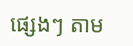ផ្សេងៗ តាម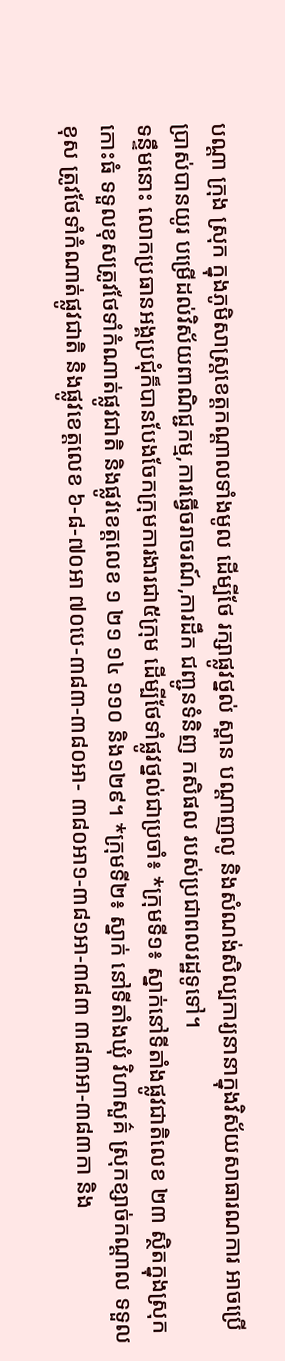បណ្តា ក្រុង ស្រុក ក្នុងភូមិសាស្ត្រខេត្តកណ្តាលទាំងមូល ដើម្បីថែ រក្សាផ្លូវថ្នល់ ស្ពាន បណ្តាញលូ និងសំណង់សិល្បការ្យនានាក្នុងវិស័យសាធារណការ អាចប្រើប្រាស់បានយូរ បម្រើដល់វិស័យពាណិជ្ជកម្ម,ការធ្វើចរាចរណ៍,ការដឹក ជញ្ជូនទំនិញ កសិផល របស់ប្រជាពលរដ្ឋទូទៅ។
ទន្ទឹមនោះ លោកប្រធានអង្គប្រជុំក៏បានបែងចែកក្រុមការងារជា៥ក្រុម ដើម្បីថែទាំផ្លូវថ្នល់ជាប្រចាំ៖ *ក្រុមទី១៖ ស្នាក់នៅទីតាំងផ្លូវជាតិលេខ ២៣ ស្ថិតក្នុងស្រុកកោះធំ ទទួលខុសត្រូវថែទាំកំណាត់ផ្លូវជាតិ និងផ្លូវខេត្តលេខ ១ ២១ ១៤ ១១០ និង១២៩។ *ក្រុមទី២៖ ស្នាក់ នៅទីតាំងឃុំ វិហាសួគ៌ ស្រុកខ្សាច់កណ្តាល ទទួលខុស ត្រូវថែទាំកំណាត់ផ្លូវជាតិ និងផ្លូវខេត្តលេខ ៦-៨-៧០អា ៧០បេ-៣៨៣-៣៨០អា- ៣៨០អា១-៣៨១អា-៣៨៣ ៣៨៣អា-៣៨៣កា និង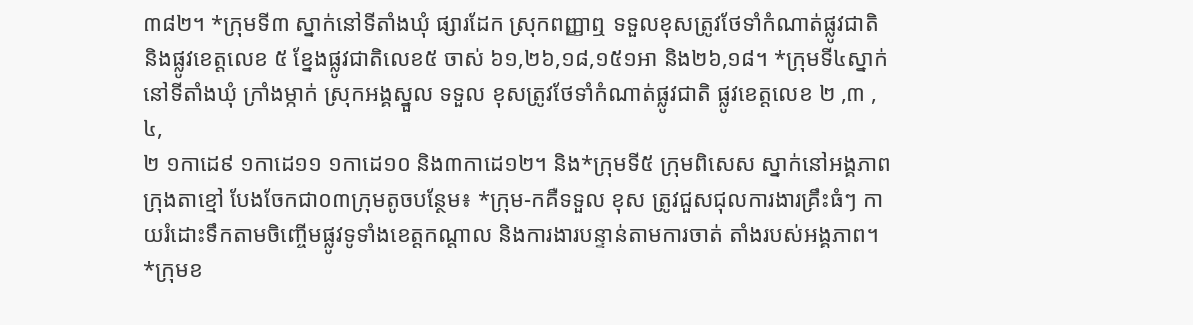៣៨២។ *ក្រុមទី៣ ស្នាក់នៅទីតាំងឃុំ ផ្សារដែក ស្រុកពញ្ញាឮ ទទួលខុសត្រូវថែទាំកំណាត់ផ្លូវជាតិ និងផ្លូវខេត្តលេខ ៥ ខ្នែងផ្លូវជាតិលេខ៥ ចាស់ ៦១,២៦,១៨,១៥១អា និង២៦,១៨។ *ក្រុមទី៤ស្នាក់នៅទីតាំងឃុំ ក្រាំងម្កាក់ ស្រុកអង្គស្នួល ទទួល ខុសត្រូវថែទាំកំណាត់ផ្លូវជាតិ ផ្លូវខេត្តលេខ ២ ,៣ ,៤,
២ ១កាដេ៩ ១កាដេ១១ ១កាដេ១០ និង៣កាដេ១២។ និង*ក្រុមទី៥ ក្រុមពិសេស ស្នាក់នៅអង្គភាពក្រុងតាខ្មៅ បែងចែកជា០៣ក្រុមតូចបន្ថែម៖ *ក្រុម-កគឺទទួល ខុស ត្រូវជួសជុលការងារគ្រឹះធំៗ កាយរំដោះទឹកតាមចិញ្ចើមផ្លូវទូទាំងខេត្តកណ្តាល និងការងារបន្ទាន់តាមការចាត់ តាំងរបស់អង្គភាព។
*ក្រុមខ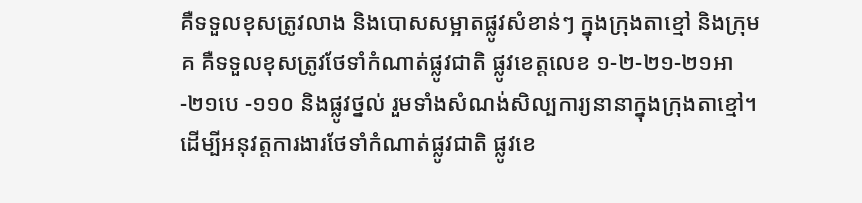គឺទទួលខុសត្រូវលាង និងបោសសម្អាតផ្លូវសំខាន់ៗ ក្នុងក្រុងតាខ្មៅ និងក្រុមគ គឺទទួលខុសត្រូវថែទាំកំណាត់ផ្លូវជាតិ ផ្លូវខេត្តលេខ ១-២-២១-២១អា-២១បេ -១១០ និងផ្លូវថ្នល់ រួមទាំងសំណង់សិល្បការ្យនានាក្នុងក្រុងតាខ្មៅ។ ដើម្បីអនុវត្តការងារថែទាំកំណាត់ផ្លូវជាតិ ផ្លូវខេ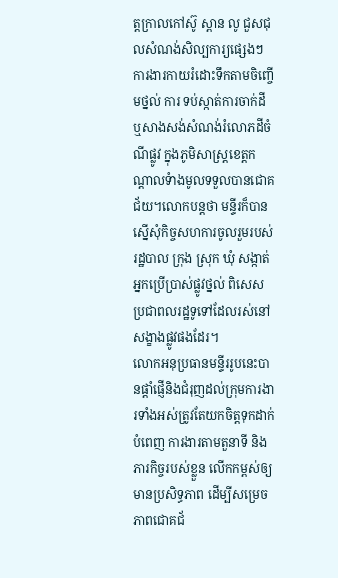ត្តក្រាលកៅស៊ូ ស្ពាន លូ ជួសជុលសំណង់សិល្បការ្យផ្សេងៗ ការងារកាយរំដោះទឹកតាមចិញ្ចើមថ្នល់ ការ ទប់ស្កាត់ការចាក់ដី ឬសាងសង់សំណង់រំលោភដីចំណីផ្លូវ ក្នុងភូមិសាស្ត្រខេត្តកណ្តាលទំាងមូលទទួលបានជោគជ័យ។លោកបន្តថា មន្ទីរក៏បានស្នើសុំកិច្ចសហការចូលរួមរបស់រដ្ឋបាល ក្រុង ស្រុក ឃុំ សង្កាត់ អ្នកប្រើប្រាស់ផ្លូវថ្នល់ ពិសេសប្រជាពលរដ្ឋទូទៅដែលរស់នៅសង្ខាងផ្លូវផងដែរ។
លោកអនុប្រធានមន្ទីររូបនេះបានផ្តាំផ្ញើនិងជំរុញដល់ក្រុមការងារទាំងអស់ត្រូវតែយកចិត្តទុកដាក់បំពេញ ការងារតាមតួនាទី និងភារកិច្ចរបស់ខ្លួន លើកកម្ពស់ឲ្យមានប្រសិទ្ធភាព ដើម្បីសម្រេចភាពជោគជ័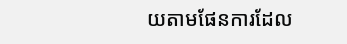យតាមផែនការដែល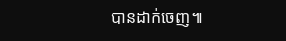បានដាក់ចេញ៕